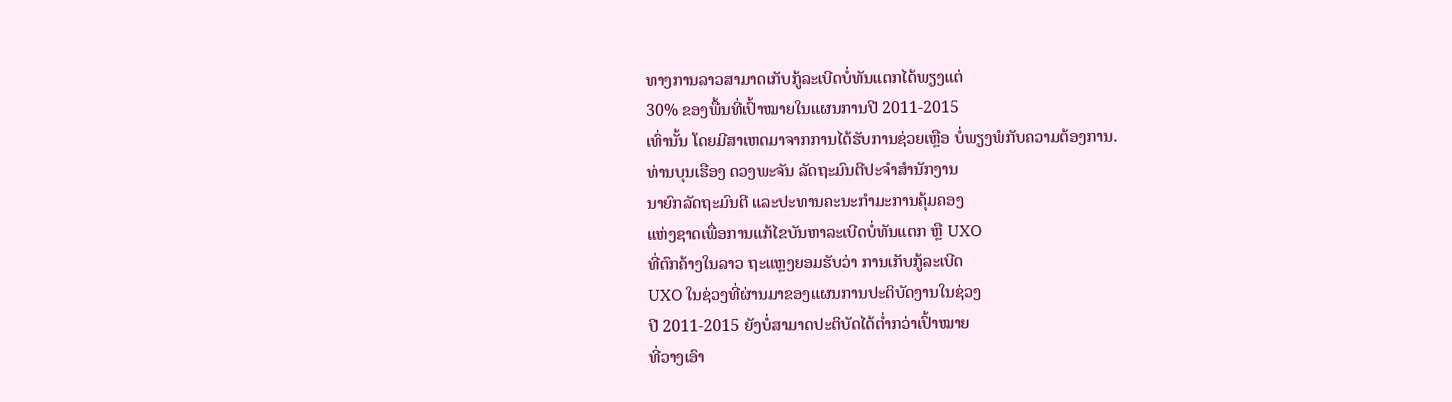ທາງການລາວສາມາດເກັບກູ້ລະເບີດບໍ່ທັນແຕກໄດ້ພຽງແຕ່
30% ຂອງພື້ນທີ່ເປົ້າໝາຍໃນແຜນການປີ 2011-2015
ເທົ່ານັ້ນ ໂດຍມີສາເຫດມາຈາກການໄດ້ຮັບການຊ່ວຍເຫຼືອ ບໍ່ພຽງພໍກັບຄວາມຕ້ອງການ.
ທ່ານບຸນເຮືອງ ດວງພະຈັນ ລັດຖະມົນຕີປະຈໍາສໍານັກງານ
ນາຍົກລັດຖະມົນຕີ ແລະປະທານຄະນະກໍາມະການຄຸ້ມຄອງ
ແຫ່ງຊາດເພື່ອການແກ້ໄຂບັນຫາລະເບີດບໍ່ທັນແຕກ ຫຼື UXO
ທີ່ຕົກຄ້າງໃນລາວ ຖະແຫຼງຍອມຮັບວ່າ ການເກັບກູ້ລະເບີດ
UXO ໃນຊ່ວງທີ່ຜ່ານມາຂອງແຜນການປະຕິບັດງານໃນຊ່ວງ
ປີ 2011-2015 ຍັງບໍ່ສາມາດປະຕິບັດໄດ້ຕໍ່າກວ່າເປົ້າໝາຍ
ທີ່ວາງເອົາ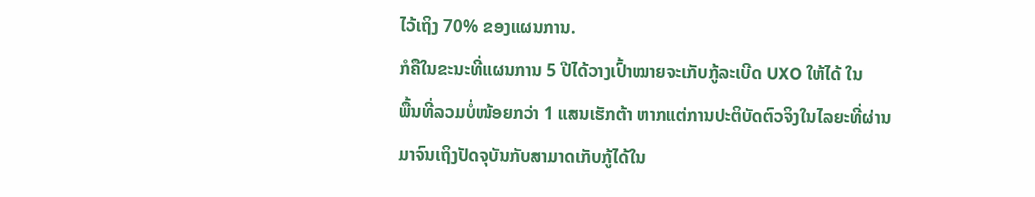ໄວ້ເຖິງ 70% ຂອງແຜນການ.
ກໍຄືໃນຂະນະທີ່ແຜນການ 5 ປີໄດ້ວາງເປົ້າໝາຍຈະເກັບກູ້ລະເບີດ UXO ໃຫ້ໄດ້ ໃນ
ພື້ນທີ່ລວມບໍ່ໜ້ອຍກວ່າ 1 ແສນເຮັກຕ້າ ຫາກແຕ່ການປະຕິບັດຕົວຈິງໃນໄລຍະທີ່ຜ່ານ
ມາຈົນເຖິງປັດຈຸບັນກັບສາມາດເກັບກູ້ໄດ້ໃນ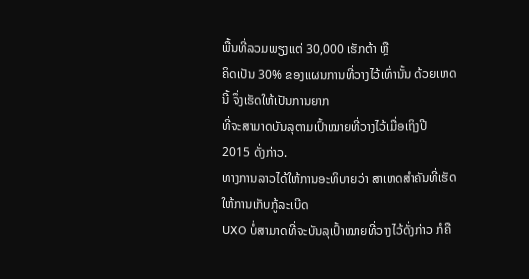ພື້ນທີ່ລວມພຽງແຕ່ 30,000 ເຮັກຕ້າ ຫຼື
ຄິດເປັນ 30% ຂອງແຜນການທີ່ວາງໄວ້ເທົ່ານັ້ນ ດ້ວຍເຫດນີ້ ຈຶ່ງເຮັດໃຫ້ເປັນການຍາກ
ທີ່ຈະສາມາດບັນລຸຕາມເປົ້າໝາຍທີ່ວາງໄວ້ເມື່ອເຖິງປີ 2015 ດັ່ງກ່າວ.
ທາງການລາວໄດ້ໃຫ້ການອະທິບາຍວ່າ ສາເຫດສໍາຄັນທີ່ເຮັດໃຫ້ການເກັບກູ້ລະເບີດ
UXO ບໍ່ສາມາດທີ່ຈະບັນລຸເປົ້າໝາຍທີ່ວາງໄວ້ດັ່ງກ່າວ ກໍຄື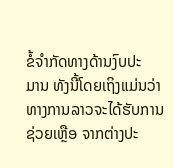ຂໍ້ຈໍາກັດທາງດ້ານງົບປະ
ມານ ທັງນີ້ໂດຍເຖິງແມ່ນວ່າທາງການລາວຈະໄດ້ຮັບການຊ່ວຍເຫຼືອ ຈາກຕ່າງປະ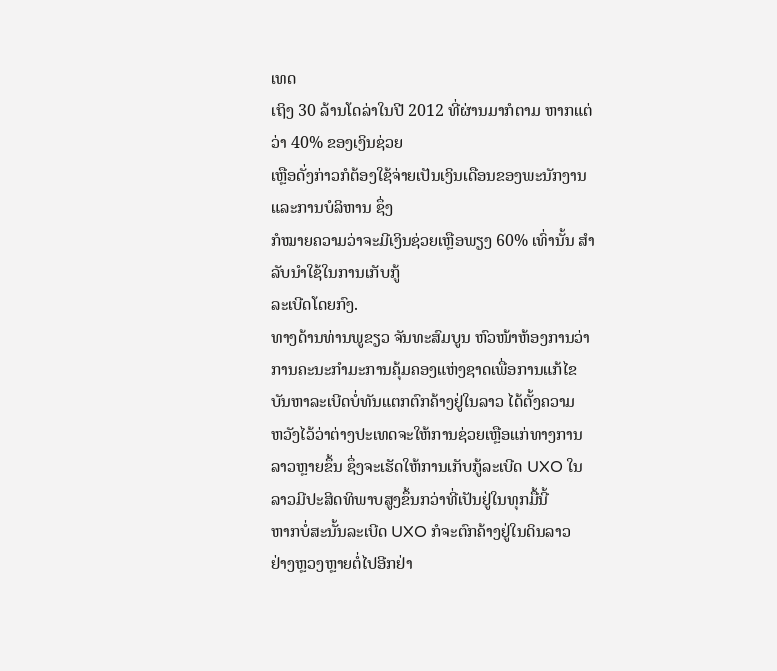ເທດ
ເຖິງ 30 ລ້ານໂດລ່າໃນປີ 2012 ທີ່ຜ່ານມາກໍຕາມ ຫາກແຕ່ວ່າ 40% ຂອງເງິນຊ່ວຍ
ເຫຼືອດັ່ງກ່າວກໍຕ້ອງໃຊ້ຈ່າຍເປັນເງິນເດືອນຂອງພະນັກງານ ແລະການບໍລິຫານ ຊຶ່ງ
ກໍໝາຍຄວາມວ່າຈະມີເງິນຊ່ວຍເຫຼືອພຽງ 60% ເທົ່ານັ້ນ ສໍາລັບນໍາໃຊ້ໃນການເກັບກູ້
ລະເບີດໂດຍກົງ.
ທາງດ້ານທ່ານພູຂຽວ ຈັນທະສົມບູນ ຫົວໜ້າຫ້ອງການວ່າ
ການຄະນະກໍາມະການຄຸ້ມຄອງແຫ່ງຊາດເພື່ອການແກ້ໄຂ
ບັນຫາລະເບີດບໍ່ທັນແຕກຕົກຄ້າງຢູ່ໃນລາວ ໄດ້ຕັ້ງຄວາມ
ຫວັງໄວ້ວ່າຕ່າງປະເທດຈະໃຫ້ການຊ່ວຍເຫຼືອແກ່ທາງການ
ລາວຫຼາຍຂຶ້ນ ຊຶ່ງຈະເຮັດໃຫ້ການເກັບກູ້ລະເບີດ UXO ໃນລາວມີປະສິດທິພາບສູງຂຶ້ນກວ່າທີ່ເປັນຢູ່ໃນທຸກມື້ນີ້
ຫາກບໍ່ສະນັ້ນລະເບີດ UXO ກໍຈະຕົກຄ້າງຢູ່ໃນດິນລາວ
ຢ່າງຫຼວງຫຼາຍຕໍ່ໄປອີກຢ່າ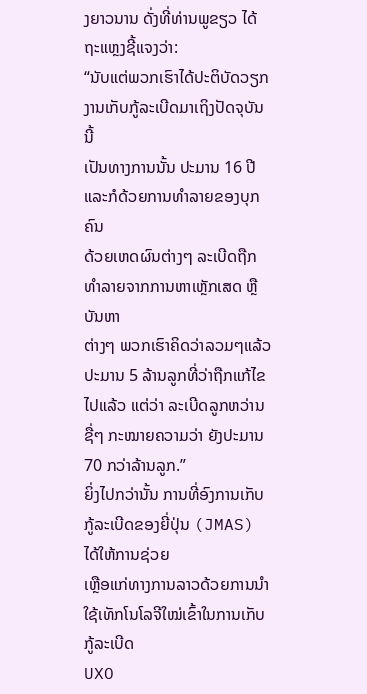ງຍາວນານ ດັ່ງທີ່ທ່ານພູຂຽວ ໄດ້
ຖະແຫຼງຊີ້ແຈງວ່າ:
“ນັບແຕ່ພວກເຮົາໄດ້ປະຕິບັດວຽກງານເກັບກູ້ລະເບີດມາເຖິງປັດຈຸບັນນີ້
ເປັນທາງການນັ້ນ ປະມານ 16 ປີ ແລະກໍດ້ວຍການທໍາລາຍຂອງບຸກຄົນ
ດ້ວຍເຫດຜົນຕ່າງໆ ລະເບີດຖືກທໍາລາຍຈາກການຫາເຫຼັກເສດ ຫຼືບັນຫາ
ຕ່າງໆ ພວກເຮົາຄິດວ່າລວມໆແລ້ວ ປະມານ 5 ລ້ານລູກທີ່ວ່າຖືກແກ້ໄຂ
ໄປແລ້ວ ແຕ່ວ່າ ລະເບີດລູກຫວ່ານຊື່ໆ ກະໝາຍຄວາມວ່າ ຍັງປະມານ
70 ກວ່າລ້ານລູກ.”
ຍິ່ງໄປກວ່ານັ້ນ ການທີ່ອົງການເກັບກູ້ລະເບີດຂອງຍີ່ປຸ່ນ (JMAS) ໄດ້ໃຫ້ການຊ່ວຍ
ເຫຼືອແກ່ທາງການລາວດ້ວຍການນໍາໃຊ້ເທັກໂນໂລຈີໃໝ່ເຂົ້າໃນການເກັບກູ້ລະເບີດ
UXO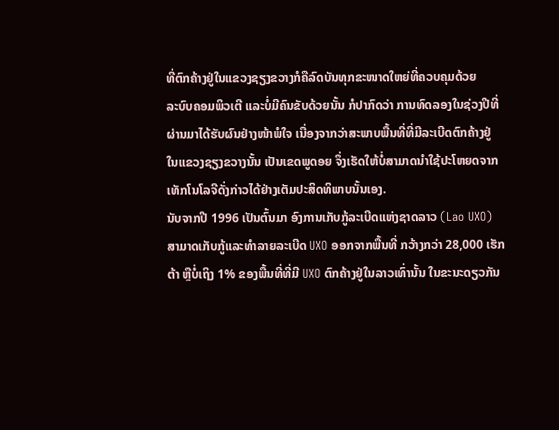ທີ່ຕົກຄ້າງຢູ່ໃນແຂວງຊຽງຂວາງກໍຄືລົດບັນທຸກຂະໜາດໃຫຍ່ທີ່ຄວບຄຸມດ້ວຍ
ລະບົບຄອມພິວເຕີ ແລະບໍ່ມີຄົນຂັບດ້ວຍນັ້ນ ກໍປາກົດວ່າ ການທົດລອງໃນຊ່ວງປີທີ່
ຜ່ານມາໄດ້ຮັບຜົນຢ່າງໜ້າພໍໃຈ ເນື່ອງຈາກວ່າສະພາບພື້ນທີ່ທີ່ມີລະເບີດຕົກຄ້າງຢູ່
ໃນແຂວງຊຽງຂວາງນັ້ນ ເປັນເຂດພູດອຍ ຈຶ່ງເຮັດໃຫ້ບໍ່ສາມາດນໍາໃຊ້ປະໂຫຍດຈາກ
ເທັກໂນໂລຈີດັ່ງກ່າວໄດ້ຢ່າງເຕັມປະສິດທິພາບນັ້ນເອງ.
ນັບຈາກປີ 1996 ເປັນຕົ້ນມາ ອົງການເກັບກູ້ລະເບີດແຫ່ງຊາດລາວ (Lao UXO)
ສາມາດເກັບກູ້ແລະທໍາລາຍລະເບີດ UXO ອອກຈາກພື້ນທີ່ ກວ້າງກວ່າ 28,000 ເຮັກ
ຕ້າ ຫຼືບໍ່ເຖິງ 1% ຂອງພື້ນທີ່ທີ່ມີ UXO ຕົກຄ້າງຢູ່ໃນລາວເທົ່ານັ້ນ ໃນຂະນະດຽວກັນ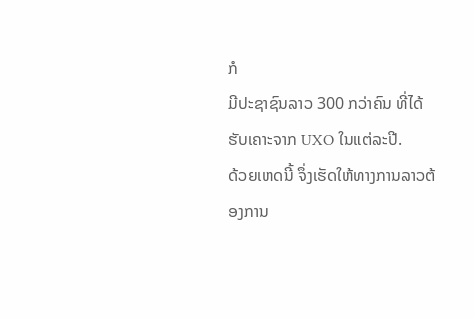ກໍ
ມີປະຊາຊົນລາວ 300 ກວ່າຄົນ ທີ່ໄດ້ຮັບເຄາະຈາກ UXO ໃນແຕ່ລະປີ.
ດ້ວຍເຫດນີ້ ຈຶ່ງເຮັດໃຫ້ທາງການລາວຕ້ອງການ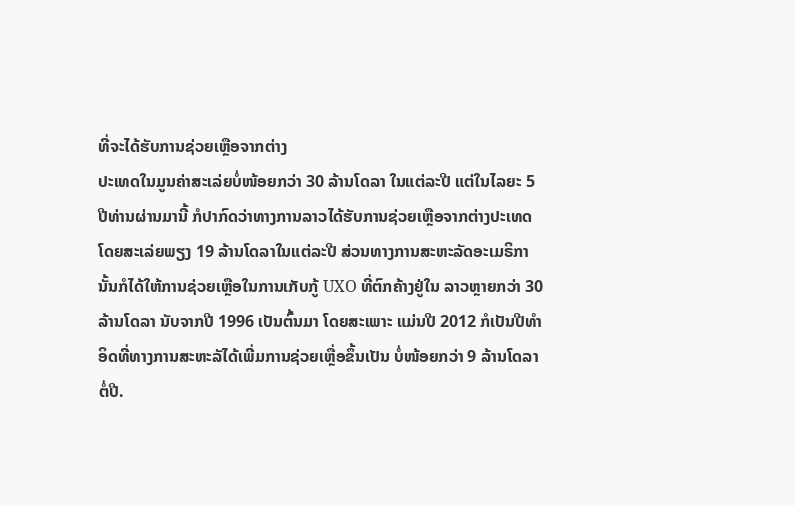ທີ່ຈະໄດ້ຮັບການຊ່ວຍເຫຼືອຈາກຕ່າງ
ປະເທດໃນມູນຄ່າສະເລ່ຍບໍ່ໜ້ອຍກວ່າ 30 ລ້ານໂດລາ ໃນແຕ່ລະປີ ແຕ່ໃນໄລຍະ 5
ປີທ່ານຜ່ານມານີ້ ກໍປາກົດວ່າທາງການລາວໄດ້ຮັບການຊ່ວຍເຫຼືອຈາກຕ່າງປະເທດ
ໂດຍສະເລ່ຍພຽງ 19 ລ້ານໂດລາໃນແຕ່ລະປີ ສ່ວນທາງການສະຫະລັດອະເມຣິກາ
ນັ້ນກໍໄດ້ໃຫ້ການຊ່ວຍເຫຼືອໃນການເກັບກູ້ UXO ທີ່ຕົກຄ້າງຢູ່ໃນ ລາວຫຼາຍກວ່າ 30
ລ້ານໂດລາ ນັບຈາກປີ 1996 ເປັນຕົ້ນມາ ໂດຍສະເພາະ ແມ່ນປີ 2012 ກໍເປັນປີທໍາ
ອິດທີ່ທາງການສະຫະລັໄດ້ເພີ່ມການຊ່ວຍເຫຼື່ອຂຶ້ນເປັນ ບໍ່ໜ້ອຍກວ່າ 9 ລ້ານໂດລາ
ຕໍ່ປີ.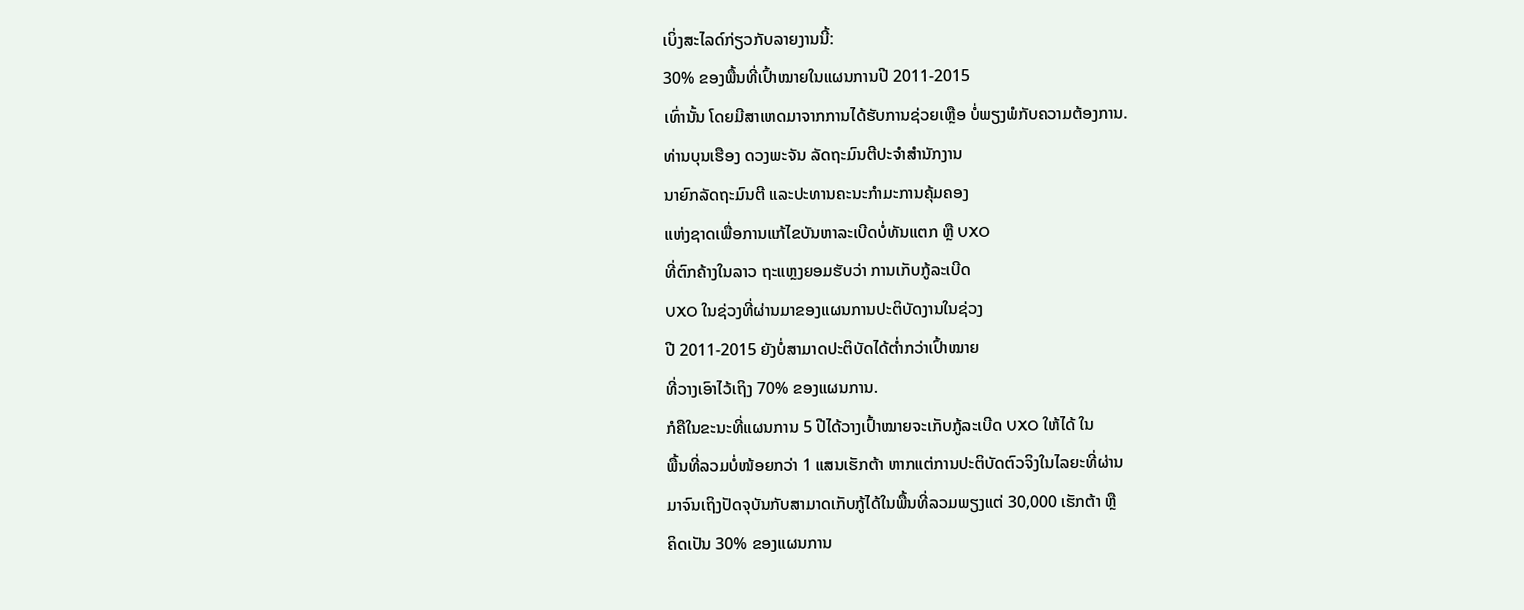ເບິ່ງສະໄລດ໌ກ່ຽວກັບລາຍງານນີ້:
30% ຂອງພື້ນທີ່ເປົ້າໝາຍໃນແຜນການປີ 2011-2015
ເທົ່ານັ້ນ ໂດຍມີສາເຫດມາຈາກການໄດ້ຮັບການຊ່ວຍເຫຼືອ ບໍ່ພຽງພໍກັບຄວາມຕ້ອງການ.
ທ່ານບຸນເຮືອງ ດວງພະຈັນ ລັດຖະມົນຕີປະຈໍາສໍານັກງານ
ນາຍົກລັດຖະມົນຕີ ແລະປະທານຄະນະກໍາມະການຄຸ້ມຄອງ
ແຫ່ງຊາດເພື່ອການແກ້ໄຂບັນຫາລະເບີດບໍ່ທັນແຕກ ຫຼື UXO
ທີ່ຕົກຄ້າງໃນລາວ ຖະແຫຼງຍອມຮັບວ່າ ການເກັບກູ້ລະເບີດ
UXO ໃນຊ່ວງທີ່ຜ່ານມາຂອງແຜນການປະຕິບັດງານໃນຊ່ວງ
ປີ 2011-2015 ຍັງບໍ່ສາມາດປະຕິບັດໄດ້ຕໍ່າກວ່າເປົ້າໝາຍ
ທີ່ວາງເອົາໄວ້ເຖິງ 70% ຂອງແຜນການ.
ກໍຄືໃນຂະນະທີ່ແຜນການ 5 ປີໄດ້ວາງເປົ້າໝາຍຈະເກັບກູ້ລະເບີດ UXO ໃຫ້ໄດ້ ໃນ
ພື້ນທີ່ລວມບໍ່ໜ້ອຍກວ່າ 1 ແສນເຮັກຕ້າ ຫາກແຕ່ການປະຕິບັດຕົວຈິງໃນໄລຍະທີ່ຜ່ານ
ມາຈົນເຖິງປັດຈຸບັນກັບສາມາດເກັບກູ້ໄດ້ໃນພື້ນທີ່ລວມພຽງແຕ່ 30,000 ເຮັກຕ້າ ຫຼື
ຄິດເປັນ 30% ຂອງແຜນການ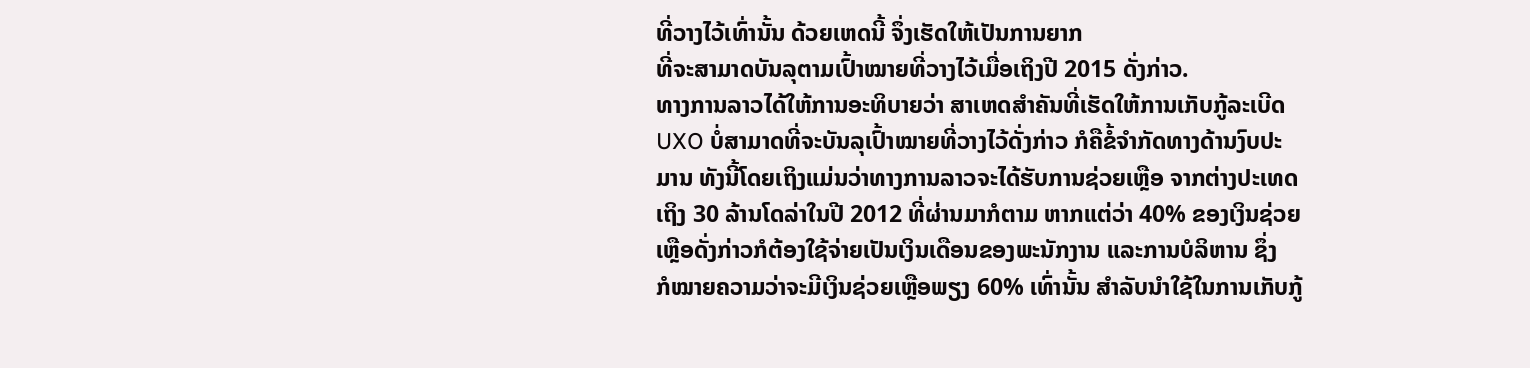ທີ່ວາງໄວ້ເທົ່ານັ້ນ ດ້ວຍເຫດນີ້ ຈຶ່ງເຮັດໃຫ້ເປັນການຍາກ
ທີ່ຈະສາມາດບັນລຸຕາມເປົ້າໝາຍທີ່ວາງໄວ້ເມື່ອເຖິງປີ 2015 ດັ່ງກ່າວ.
ທາງການລາວໄດ້ໃຫ້ການອະທິບາຍວ່າ ສາເຫດສໍາຄັນທີ່ເຮັດໃຫ້ການເກັບກູ້ລະເບີດ
UXO ບໍ່ສາມາດທີ່ຈະບັນລຸເປົ້າໝາຍທີ່ວາງໄວ້ດັ່ງກ່າວ ກໍຄືຂໍ້ຈໍາກັດທາງດ້ານງົບປະ
ມານ ທັງນີ້ໂດຍເຖິງແມ່ນວ່າທາງການລາວຈະໄດ້ຮັບການຊ່ວຍເຫຼືອ ຈາກຕ່າງປະເທດ
ເຖິງ 30 ລ້ານໂດລ່າໃນປີ 2012 ທີ່ຜ່ານມາກໍຕາມ ຫາກແຕ່ວ່າ 40% ຂອງເງິນຊ່ວຍ
ເຫຼືອດັ່ງກ່າວກໍຕ້ອງໃຊ້ຈ່າຍເປັນເງິນເດືອນຂອງພະນັກງານ ແລະການບໍລິຫານ ຊຶ່ງ
ກໍໝາຍຄວາມວ່າຈະມີເງິນຊ່ວຍເຫຼືອພຽງ 60% ເທົ່ານັ້ນ ສໍາລັບນໍາໃຊ້ໃນການເກັບກູ້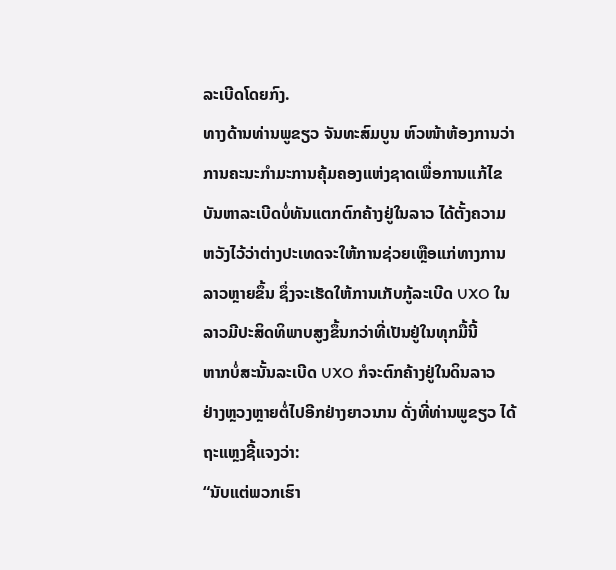ລະເບີດໂດຍກົງ.
ທາງດ້ານທ່ານພູຂຽວ ຈັນທະສົມບູນ ຫົວໜ້າຫ້ອງການວ່າ
ການຄະນະກໍາມະການຄຸ້ມຄອງແຫ່ງຊາດເພື່ອການແກ້ໄຂ
ບັນຫາລະເບີດບໍ່ທັນແຕກຕົກຄ້າງຢູ່ໃນລາວ ໄດ້ຕັ້ງຄວາມ
ຫວັງໄວ້ວ່າຕ່າງປະເທດຈະໃຫ້ການຊ່ວຍເຫຼືອແກ່ທາງການ
ລາວຫຼາຍຂຶ້ນ ຊຶ່ງຈະເຮັດໃຫ້ການເກັບກູ້ລະເບີດ UXO ໃນລາວມີປະສິດທິພາບສູງຂຶ້ນກວ່າທີ່ເປັນຢູ່ໃນທຸກມື້ນີ້
ຫາກບໍ່ສະນັ້ນລະເບີດ UXO ກໍຈະຕົກຄ້າງຢູ່ໃນດິນລາວ
ຢ່າງຫຼວງຫຼາຍຕໍ່ໄປອີກຢ່າງຍາວນານ ດັ່ງທີ່ທ່ານພູຂຽວ ໄດ້
ຖະແຫຼງຊີ້ແຈງວ່າ:
“ນັບແຕ່ພວກເຮົາ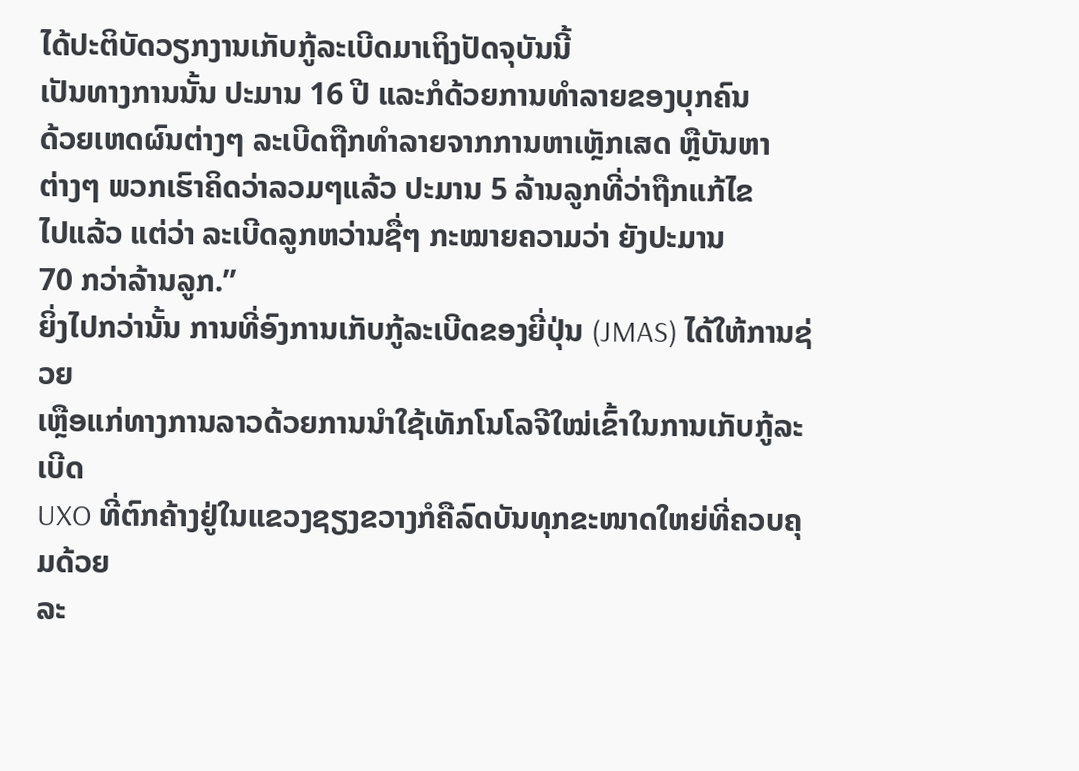ໄດ້ປະຕິບັດວຽກງານເກັບກູ້ລະເບີດມາເຖິງປັດຈຸບັນນີ້
ເປັນທາງການນັ້ນ ປະມານ 16 ປີ ແລະກໍດ້ວຍການທໍາລາຍຂອງບຸກຄົນ
ດ້ວຍເຫດຜົນຕ່າງໆ ລະເບີດຖືກທໍາລາຍຈາກການຫາເຫຼັກເສດ ຫຼືບັນຫາ
ຕ່າງໆ ພວກເຮົາຄິດວ່າລວມໆແລ້ວ ປະມານ 5 ລ້ານລູກທີ່ວ່າຖືກແກ້ໄຂ
ໄປແລ້ວ ແຕ່ວ່າ ລະເບີດລູກຫວ່ານຊື່ໆ ກະໝາຍຄວາມວ່າ ຍັງປະມານ
70 ກວ່າລ້ານລູກ.”
ຍິ່ງໄປກວ່ານັ້ນ ການທີ່ອົງການເກັບກູ້ລະເບີດຂອງຍີ່ປຸ່ນ (JMAS) ໄດ້ໃຫ້ການຊ່ວຍ
ເຫຼືອແກ່ທາງການລາວດ້ວຍການນໍາໃຊ້ເທັກໂນໂລຈີໃໝ່ເຂົ້າໃນການເກັບກູ້ລະເບີດ
UXO ທີ່ຕົກຄ້າງຢູ່ໃນແຂວງຊຽງຂວາງກໍຄືລົດບັນທຸກຂະໜາດໃຫຍ່ທີ່ຄວບຄຸມດ້ວຍ
ລະ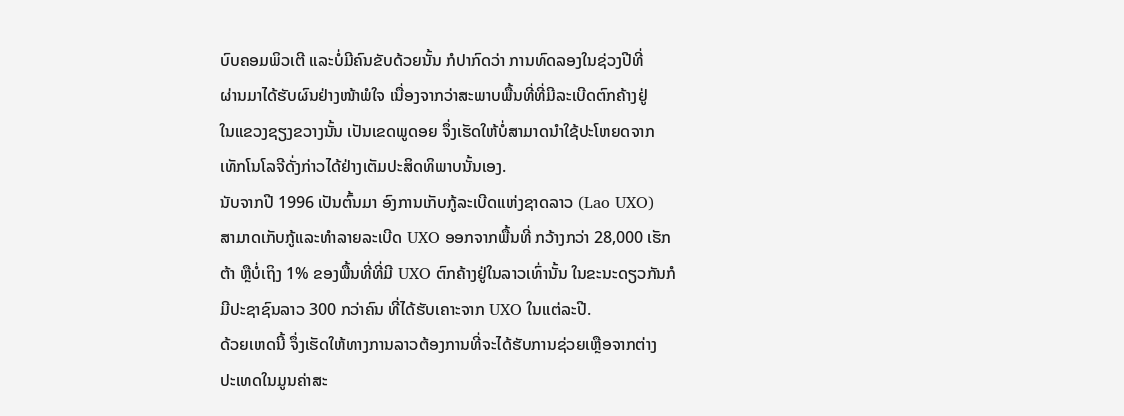ບົບຄອມພິວເຕີ ແລະບໍ່ມີຄົນຂັບດ້ວຍນັ້ນ ກໍປາກົດວ່າ ການທົດລອງໃນຊ່ວງປີທີ່
ຜ່ານມາໄດ້ຮັບຜົນຢ່າງໜ້າພໍໃຈ ເນື່ອງຈາກວ່າສະພາບພື້ນທີ່ທີ່ມີລະເບີດຕົກຄ້າງຢູ່
ໃນແຂວງຊຽງຂວາງນັ້ນ ເປັນເຂດພູດອຍ ຈຶ່ງເຮັດໃຫ້ບໍ່ສາມາດນໍາໃຊ້ປະໂຫຍດຈາກ
ເທັກໂນໂລຈີດັ່ງກ່າວໄດ້ຢ່າງເຕັມປະສິດທິພາບນັ້ນເອງ.
ນັບຈາກປີ 1996 ເປັນຕົ້ນມາ ອົງການເກັບກູ້ລະເບີດແຫ່ງຊາດລາວ (Lao UXO)
ສາມາດເກັບກູ້ແລະທໍາລາຍລະເບີດ UXO ອອກຈາກພື້ນທີ່ ກວ້າງກວ່າ 28,000 ເຮັກ
ຕ້າ ຫຼືບໍ່ເຖິງ 1% ຂອງພື້ນທີ່ທີ່ມີ UXO ຕົກຄ້າງຢູ່ໃນລາວເທົ່ານັ້ນ ໃນຂະນະດຽວກັນກໍ
ມີປະຊາຊົນລາວ 300 ກວ່າຄົນ ທີ່ໄດ້ຮັບເຄາະຈາກ UXO ໃນແຕ່ລະປີ.
ດ້ວຍເຫດນີ້ ຈຶ່ງເຮັດໃຫ້ທາງການລາວຕ້ອງການທີ່ຈະໄດ້ຮັບການຊ່ວຍເຫຼືອຈາກຕ່າງ
ປະເທດໃນມູນຄ່າສະ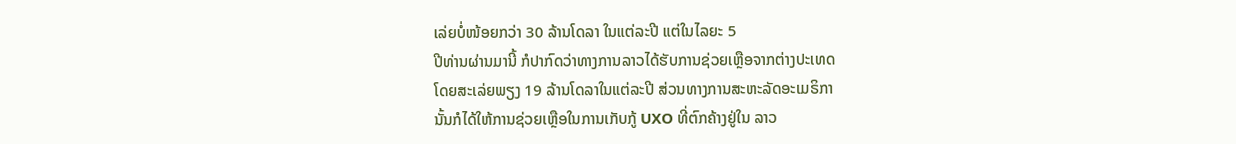ເລ່ຍບໍ່ໜ້ອຍກວ່າ 30 ລ້ານໂດລາ ໃນແຕ່ລະປີ ແຕ່ໃນໄລຍະ 5
ປີທ່ານຜ່ານມານີ້ ກໍປາກົດວ່າທາງການລາວໄດ້ຮັບການຊ່ວຍເຫຼືອຈາກຕ່າງປະເທດ
ໂດຍສະເລ່ຍພຽງ 19 ລ້ານໂດລາໃນແຕ່ລະປີ ສ່ວນທາງການສະຫະລັດອະເມຣິກາ
ນັ້ນກໍໄດ້ໃຫ້ການຊ່ວຍເຫຼືອໃນການເກັບກູ້ UXO ທີ່ຕົກຄ້າງຢູ່ໃນ ລາວ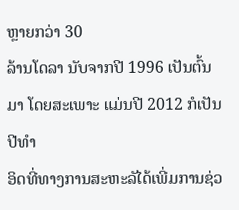ຫຼາຍກວ່າ 30
ລ້ານໂດລາ ນັບຈາກປີ 1996 ເປັນຕົ້ນມາ ໂດຍສະເພາະ ແມ່ນປີ 2012 ກໍເປັນປີທໍາ
ອິດທີ່ທາງການສະຫະລັໄດ້ເພີ່ມການຊ່ວ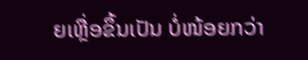ຍເຫຼື່ອຂຶ້ນເປັນ ບໍ່ໜ້ອຍກວ່າ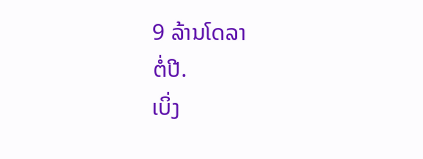9 ລ້ານໂດລາ
ຕໍ່ປີ.
ເບິ່ງ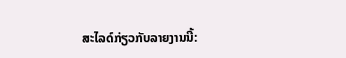ສະໄລດ໌ກ່ຽວກັບລາຍງານນີ້: